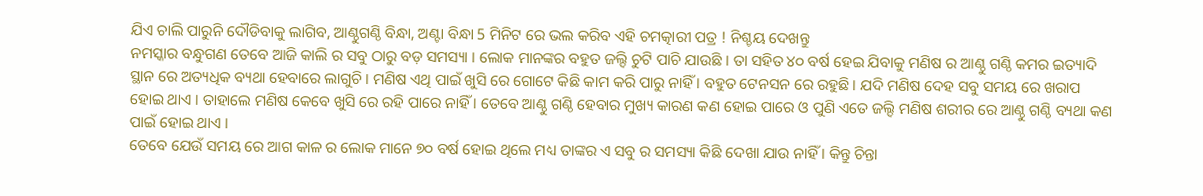ଯିଏ ଚାଲି ପାରୁନି ଦୌଡିବାକୁ ଲାଗିବ, ଆଣ୍ଠୁଗଣ୍ଠି ବିନ୍ଧା, ଅଣ୍ଟା ବିନ୍ଧା 5 ମିନିଟ ରେ ଭଲ କରିବ ଏହି ଚମତ୍କାରୀ ପତ୍ର ! ନିଶ୍ଚୟ ଦେଖନ୍ତୁ
ନମସ୍କାର ବନ୍ଧୁଗଣ ତେବେ ଆଜି କାଲି ର ସବୁ ଠାରୁ ବଡ଼ ସମସ୍ୟା । ଲୋକ ମାନଙ୍କର ବହୁତ ଜଲ୍ଦି ଚୁଟି ପାଚି ଯାଉଛି । ତା ସହିତ ୪୦ ବର୍ଷ ହେଇ ଯିବାକୁ ମଣିଷ ର ଆଣ୍ଠୁ ଗଣ୍ଠି କମର ଇତ୍ୟାଦି ସ୍ଥାନ ରେ ଅତ୍ୟଧିକ ବ୍ୟଥା ହେବାରେ ଲାଗୁଚି । ମଣିଷ ଏଥି ପାଇଁ ଖୁସି ରେ ଗୋଟେ କିଛି କାମ କରି ପାରୁ ନାହିଁ । ବହୁତ ଟେନସନ ରେ ରହୁଛି । ଯଦି ମଣିଷ ଦେହ ସବୁ ସମୟ ରେ ଖରାପ ହୋଇ ଥାଏ । ତାହାଲେ ମଣିଷ କେବେ ଖୁସି ରେ ରହି ପାରେ ନାହିଁ । ତେବେ ଆଣ୍ଠୁ ଗଣ୍ଠି ହେବାର ମୁଖ୍ୟ କାରଣ କଣ ହୋଇ ପାରେ ଓ ପୁଣି ଏତେ ଜଲ୍ଦି ମଣିଷ ଶରୀର ରେ ଆଣ୍ଠୁ ଗଣ୍ଠି ବ୍ୟଥା କଣ ପାଇଁ ହୋଇ ଥାଏ ।
ତେବେ ଯେଉଁ ସମୟ ରେ ଆଗ କାଳ ର ଲୋକ ମାନେ ୭୦ ବର୍ଷ ହୋଇ ଥିଲେ ମଧ୍ୟ ତାଙ୍କର ଏ ସବୁ ର ସମସ୍ୟା କିଛି ଦେଖା ଯାଉ ନାହିଁ । କିନ୍ତୁ ଚିନ୍ତା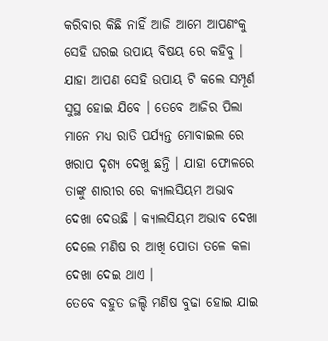କରିବାର କିଛି ନାହିଁ ଆଜି ଆମେ ଆପଣଂକୁ ସେହି ଘରଇ ଉପାୟ ବିଷୟ ରେ କହିବୁ । ଯାହା ଆପଣ ସେହି ଉପାୟ ଟି କଲେ ସମ୍ପୂର୍ଣ ସୁସ୍ଥ ହୋଇ ଯିବେ । ତେବେ ଆଜିର ପିଲା ମାନେ ମଧ୍ୟ ରାତି ପର୍ଯ୍ୟନ୍ତ ମୋବାଇଲ ରେ ଖରାପ ଦୃଶ୍ୟ ଦେଖୁ ଛନ୍ତି । ଯାହା ଫୋଳରେ ତାଙ୍କୁ ଶାରୀର ରେ କ୍ୟାଲସିୟମ ଅଭାବ ଦେଖା ଦେଉଛି । କ୍ୟାଲସିୟମ ଅଭାବ ଦେଖା ଦେଲେ ମଣିଷ ର ଆଖି ପୋତା ତଳେ କଳା ଦେଖା ଦେଇ ଥାଏ ।
ତେବେ ବହୁତ ଜଲ୍ଦି ମଣିଷ ବୁଢା ହୋଇ ଯାଇ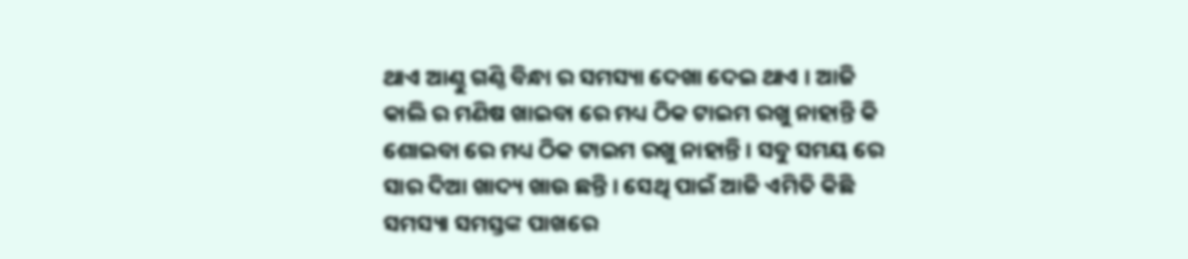ଥାଏ ଆଣ୍ଠୁ ଗଣ୍ଠି ବିନ୍ଧା ର ସମସ୍ୟା ଦେଖା ଦେଇ ଥାଏ । ଆଜି କାଲି ର ମଣିଷ ଖାଇବା ରେ ମଧ୍ୟ ଠିକ ଟାଇମ ରଖୁ ନାହାନ୍ତି କି ଶୋଇବା ରେ ମଧ୍ୟ ଠିକ ଟାଇମ ରଖୁ ନାହାନ୍ତି । ସବୁ ସମୟ ରେ ସାର ଦିଆ ଖାଦ୍ୟ ଖାଉ ଛନ୍ତି । ସେଥି ପାଇଁ ଆଜି ଏମିତି କିଛି ସମସ୍ୟା ସମସ୍ତଙ୍କ ପାଖରେ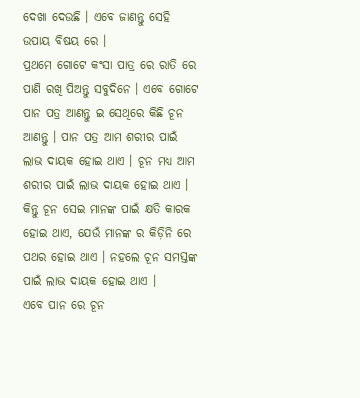ଦେଖା ଦେଉଛି । ଏବେ ଜାଣନ୍ତୁ ସେହି ଉପାୟ ବିଷୟ ରେ ।
ପ୍ରଥମେ ଗୋଟେ କଂସା ପାତ୍ର ରେ ରାତି ରେ ପାଣି ରଖି ପିଅନ୍ତୁ ସବୁଦିନେ । ଏବେ ଗୋଟେ ପାନ ପତ୍ର ଆଣନ୍ତୁ ଇ ସେଥିରେ କିଛି ଚୂନ ଆଣନ୍ତୁ । ପାନ ପତ୍ର ଆମ ଶରୀର ପାଇଁ ଲାଭ ଦାୟକ ହୋଇ ଥାଏ । ଚୂନ ମଧ୍ୟ ଆମ ଶରୀର ପାଇଁ ଲାଭ ଦାୟକ ହୋଇ ଥାଏ । କିନ୍ତୁ ଚୂନ ସେଇ ମାନଙ୍କ ପାଇଁ କ୍ଷତି କାରକ ହୋଇ ଥାଏ, ଯେଉଁ ମାନଙ୍କ ର କିଡ଼ିନି ରେ ପଥର ହୋଇ ଥାଏ । ନହଲେ ଚୂନ ସମସ୍ତଙ୍କ ପାଇଁ ଲାଭ ଦାୟକ ହୋଇ ଥାଏ ।
ଏବେ ପାନ ରେ ଚୂନ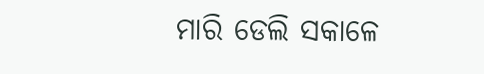ମାରି ଡେଲି ସକାଳେ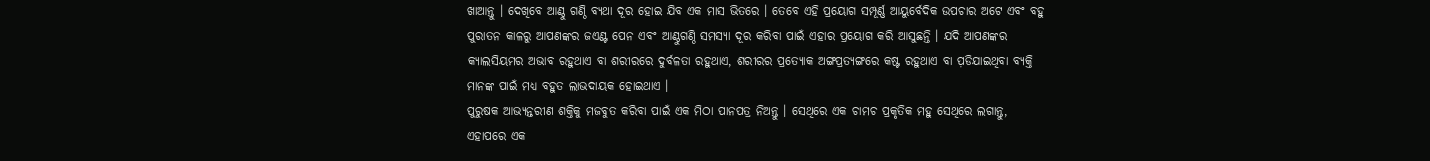ଖାଆନ୍ତୁ । ଦେଖିବେ ଆଣ୍ଠୁ ଗଣ୍ଠି ବ୍ୟଥା ଦୂର ହୋଇ ଯିବ ଏକ ମାସ ଭିତରେ । ତେବେ ଏହି ପ୍ରୟୋଗ ସମ୍ପୂର୍ଣ୍ଣ ଆୟୁର୍ବେଦିକ ଉପଚାର ଅଟେ ଏବଂ ବହୁ ପୁରାତନ କାଳରୁ ଆପଣଙ୍କର ଜଏଣ୍ଟ ପେନ ଏବଂ ଆଣ୍ଠୁଗଣ୍ଠି ସମସ୍ୟା ଦୂର କରିବା ପାଇଁ ଏହାର ପ୍ରୟୋଗ କରି ଆସୁଛନ୍ତି । ଯଦି ଆପଣଙ୍କର କ୍ୟାଲସିୟମର ଅଭାବ ରହୁଥାଏ ବା ଶରୀରରେ ଦୁର୍ବଳତା ରହୁଥାଏ, ଶରୀରର ପ୍ରତ୍ୟୋକ ଅଙ୍ଗପ୍ରତ୍ୟଙ୍ଗରେ କଷ୍ଟ ରହୁଥାଏ ବା ପ଼ଡିଯାଇଥିବା ବ୍ୟକ୍ତି ମାନଙ୍କ ପାଇଁ ମଧ୍ୟ ବହୁତ ଲାଭଦାୟକ ହୋଇଥାଏ ।
ପୁରୁଷକ ଆଭ୍ୟନ୍ତରୀଣ ଶକ୍ତିକୁ ମଜବୁତ କରିବା ପାଇଁ ଏକ ମିଠା ପାନପତ୍ର ନିଅନ୍ତୁ । ସେଥିରେ ଏକ ଚାମଚ ପ୍ରକୃତିକ ମହୁ ସେଥିରେ ଲଗାନ୍ତୁ, ଏହାପରେ ଏକ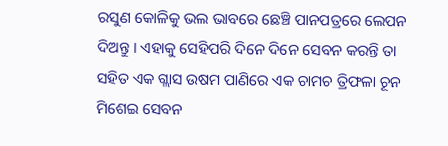ରସୁଣ କୋଳିକୁ ଭଲ ଭାବରେ ଛେଞ୍ଚି ପାନପତ୍ରରେ ଲେପନ ଦିଅନ୍ତୁ । ଏହାକୁ ସେହିପରି ଦିନେ ଦିନେ ସେବନ କରନ୍ତି ତା ସହିତ ଏକ ଗ୍ଲାସ ଉଷମ ପାଣିରେ ଏକ ଚାମଚ ତ୍ରିଫଳା ଚୂନ ମିଶେଇ ସେବନ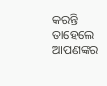କରନ୍ତି ତାହେଲେ ଆପଣଙ୍କର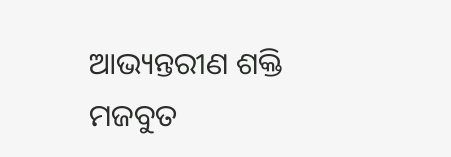ଆଭ୍ୟନ୍ତରୀଣ ଶକ୍ତି ମଜବୁତ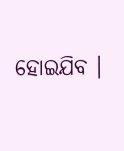ହୋଇଯିବ ।